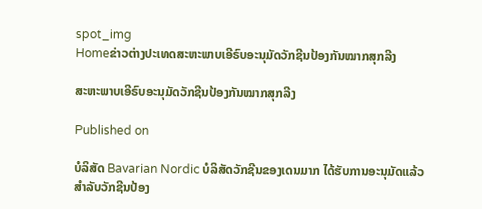spot_img
Homeຂ່າວຕ່າງປະເທດສະຫະພາບເອີຣົບອະນຸມັດວັກຊີນປ້ອງກັນໝາກສຸກລີງ

ສະຫະພາບເອີຣົບອະນຸມັດວັກຊີນປ້ອງກັນໝາກສຸກລີງ

Published on

ບໍລິສັດ Bavarian Nordic ບໍລິສັດວັກຊີນຂອງເດນມາກ ໄດ້ຮັບການອະນຸມັດແລ້ວ ສຳລັບວັກຊີນປ້ອງ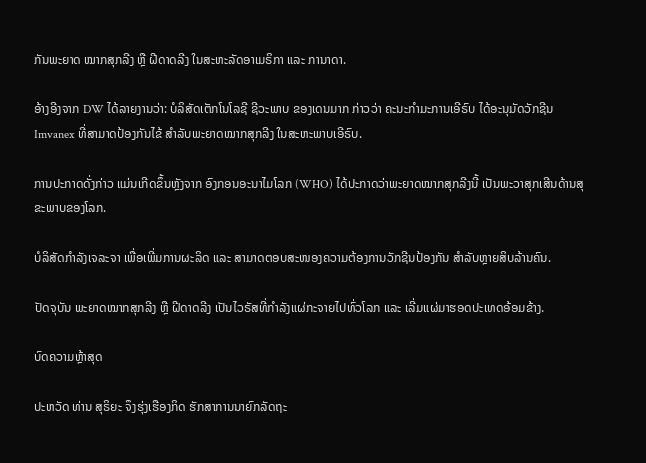ກັນພະຍາດ ໝາກສຸກລີງ ຫຼື ຝີດາດລີງ ໃນສະຫະລັດອາເມຣິກາ ແລະ ການາດາ.

ອ້າງອີງຈາກ DW ໄດ້ລາຍງານວ່າ: ບໍລິສັດເຕັກໂນໂລຊີ ຊີວະພາບ ຂອງເດນມາກ ກ່າວວ່າ ຄະນະກຳມະການເອີຣົບ ໄດ້ອະນຸມັດວັກຊີນ Imvanex ທີ່ສາມາດປ້ອງກັນໄຂ້ ສຳລັບພະຍາດໝາກສຸກລີງ ໃນສະຫະພາບເອີຣົບ.

ການປະກາດດັ່ງກ່າວ ແມ່ນເກີດຂຶ້ນຫຼັງຈາກ ອົງກອນອະນາໄມໂລກ (WHO) ໄດ້ປະກາດວ່າພະຍາດໝາກສຸກລີງນີ້ ເປັນພະວາສຸກເສີນດ້ານສຸຂະພາບຂອງໂລກ.

ບໍລິສັດກຳລັງເຈລະຈາ ເພື່ອເພີ່ມການຜະລິດ ແລະ ສາມາດຕອບສະໜອງຄວາມຕ້ອງການວັກຊີນປ້ອງກັນ ສຳລັບຫຼາຍສິບລ້ານຄົນ.

ປັດຈຸບັນ ພະຍາດໝາກສຸກລີງ ຫຼື ຝີດາດລີງ ເປັນໄວຣັສທີ່ກຳລັງແຜ່ກະຈາຍໄປທົ່ວໂລກ ແລະ ເລີ່ມແຜ່ມາຮອດປະເທດອ້ອມຂ້າງ.

ບົດຄວາມຫຼ້າສຸດ

ປະຫວັດ ທ່ານ ສຸຣິຍະ ຈຶງຮຸ່ງເຮືອງກິດ ຮັກສາການນາຍົກລັດຖະ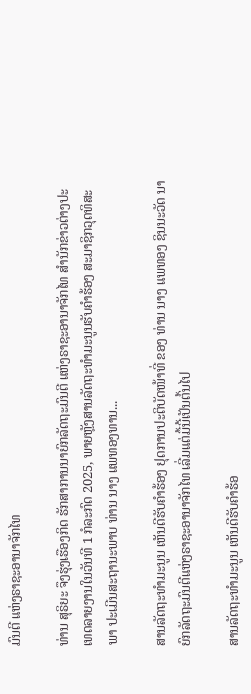ມົນຕີ ແຫ່ງຣາຊະອານາຈັກໄທ

ທ່ານ ສຸຣິຍະ ຈຶງຮຸ່ງເຮືອງກິດ ຮັກສາການນາຍົກລັດຖະມົນຕີ ແຫ່ງຣາຊະອານາຈັກໄທ ສຳນັກຂ່າວຕ່າງປະເທດລາຍງານໃນວັນທີ 1 ກໍລະກົດ 2025, ພາຍຫຼັງສານລັດຖະທຳມະນູນຮັບຄຳຮ້ອງ ສະມາຊິກວຸດທິສະພາ ປະເມີນສະຖານະພາບ ທ່ານ ນາງ ແພທອງທານ...

ສານລັດຖະທຳມະນູນ ເຫັນດີຮັບຄຳຮ້ອງ ຢຸດການປະຕິບັດໜ້າທີ່ ຂອງ ທ່ານ ນາງ ແພທອງ ຊິນນະວັດ ນາຍົກລັດຖະມົນຕີແຫ່ງຣາຊະອານາຈັກໄທ ເລີ່ມແຕ່ມື້ນີ້ເປັນຕົ້ນໄປ

ສານລັດຖະທຳມະນູນ ເຫັນດີຮັບຄຳຮ້ອ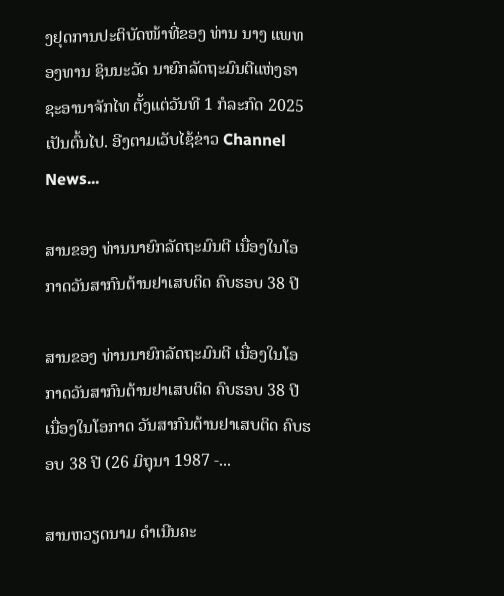ງຢຸດການປະຕິບັດໜ້າທີ່ຂອງ ທ່ານ ນາງ ແພທອງທານ ຊິນນະວັດ ນາຍົກລັດຖະມົນຕີແຫ່ງຣາຊະອານາຈັກໄທ ຕັ້ງແຕ່ວັນທີ 1 ກໍລະກົດ 2025 ເປັນຕົ້ນໄປ. ອີງຕາມເວັບໄຊ້ຂ່າວ Channel News...

ສານຂອງ ທ່ານນາຍົກລັດຖະມົນຕີ ເນື່ອງໃນໂອກາດວັນສາກົນຕ້ານຢາເສບຕິດ ຄົບຮອບ 38 ປີ

ສານຂອງ ທ່ານນາຍົກລັດຖະມົນຕີ ເນື່ອງໃນໂອກາດວັນສາກົນຕ້ານຢາເສບຕິດ ຄົບຮອບ 38 ປີ ເນື່ອງໃນໂອກາດ ວັນສາກົນຕ້ານຢາເສບຕິດ ຄົບຮອບ 38 ປີ (26 ມິຖຸນາ 1987 -...

ສານຫວຽດນາມ ດຳເນີນຄະ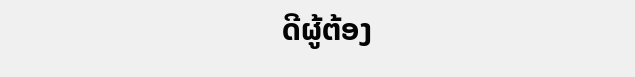ດີຜູ້ຕ້ອງ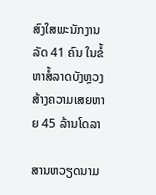ສົງໃສພະນັກງານລັດ 41 ຄົນ ໃນຂໍ້ຫາສໍ້ລາດບັງຫຼວງ ສ້າງຄວາມເສຍຫາຍ 45 ລ້ານໂດລາ

ສານຫວຽດນາມ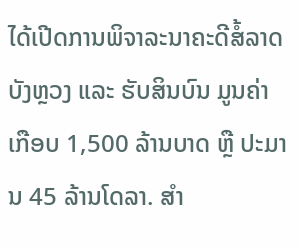ໄດ້ເປີດການພິຈາລະນາຄະດີສໍ້ລາດບັງຫຼວງ ແລະ ຮັບສິນບົນ ມູນຄ່າ ເກືອບ 1,500 ລ້ານບາດ ຫຼື ປະມານ 45 ລ້ານໂດລາ. ສຳ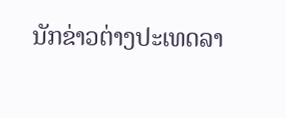ນັກຂ່າວຕ່າງປະເທດລາ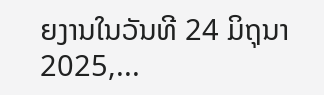ຍງານໃນວັນທີ 24 ມິຖຸນາ 2025,...